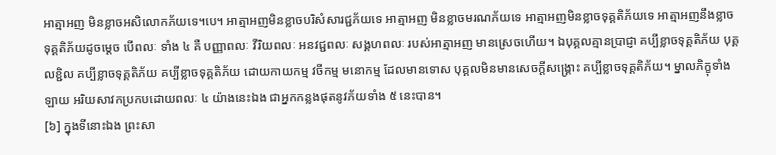អាត្មាអញ មិនខ្លាចអសិលោកភ័យទេ។បេ។ អាត្មាអញមិនខ្លាចបរិសំសារជ្ជភ័យទេ អាត្មាអញ មិនខ្លាចមរណភ័យទេ អាត្មាអញមិនខ្លាចទុគ្គតិភ័យទេ អាត្មាអញនឹងខ្លាចទុគ្គតិភ័យដូចម្តេច បើពលៈ ទាំង ៤ គឺ បញ្ញាពលៈ វីរិយពលៈ អនវជ្ជពលៈ សង្គហពលៈ របស់អាត្មាអញ មានស្រេចហើយ។ ឯបុគ្គលគ្មានប្រាជ្ញា គប្បីខ្លាចទុគ្គតិភ័យ បុគ្គលខ្ជិល គប្បីខ្លាចទុគ្គតិភ័យ គប្បីខ្លាចទុគ្គតិភ័យ ដោយកាយកម្ម វចីកម្ម មនោកម្ម ដែលមានទោស បុគ្គលមិនមានសេចក្តីសង្រ្គោះ គប្បីខ្លាចទុគ្គតិភ័យ។ ម្នាលភិក្ខុទាំងឡាយ អរិយសាវកប្រកបដោយពលៈ ៤ យ៉ាងនេះឯង ជាអ្នកកន្លងផុតនូវភ័យទាំង ៥ នេះបាន។
[៦] ក្នុងទីនោះឯង ព្រះសា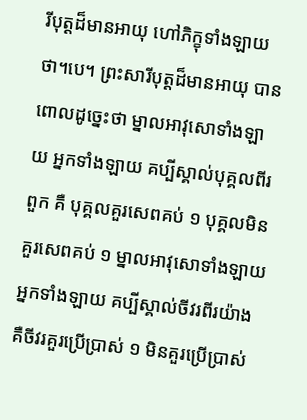រីបុត្តដ៏មានអាយុ ហៅភិក្ខុទាំងឡាយថា។បេ។ ព្រះសារីបុត្តដ៏មានអាយុ បានពោលដូច្នេះថា ម្នាលអាវុសោទាំងឡាយ អ្នកទាំងឡាយ គប្បីស្គាល់បុគ្គលពីរពួក គឺ បុគ្គលគួរសេពគប់ ១ បុគ្គលមិនគួរសេពគប់ ១ ម្នាលអាវុសោទាំងឡាយ អ្នកទាំងឡាយ គប្បីស្គាល់ចីវរពីរយ៉ាង គឺចីវរគួរប្រើប្រាស់ ១ មិនគួរប្រើប្រាស់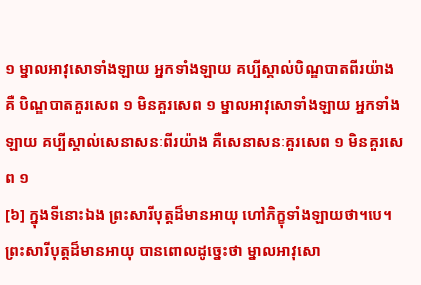១ ម្នាលអាវុសោទាំងឡាយ អ្នកទាំងឡាយ គប្បីស្គាល់បិណ្ឌបាតពីរយ៉ាង គឺ បិណ្ឌបាតគួរសេព ១ មិនគួរសេព ១ ម្នាលអាវុសោទាំងឡាយ អ្នកទាំងឡាយ គប្បីស្គាល់សេនាសនៈពីរយ៉ាង គឺសេនាសនៈគួរសេព ១ មិនគួរសេព ១
[៦] ក្នុងទីនោះឯង ព្រះសារីបុត្តដ៏មានអាយុ ហៅភិក្ខុទាំងឡាយថា។បេ។ ព្រះសារីបុត្តដ៏មានអាយុ បានពោលដូច្នេះថា ម្នាលអាវុសោ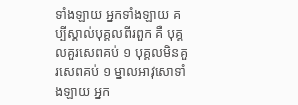ទាំងឡាយ អ្នកទាំងឡាយ គប្បីស្គាល់បុគ្គលពីរពួក គឺ បុគ្គលគួរសេពគប់ ១ បុគ្គលមិនគួរសេពគប់ ១ ម្នាលអាវុសោទាំងឡាយ អ្នក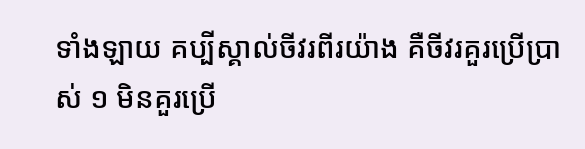ទាំងឡាយ គប្បីស្គាល់ចីវរពីរយ៉ាង គឺចីវរគួរប្រើប្រាស់ ១ មិនគួរប្រើ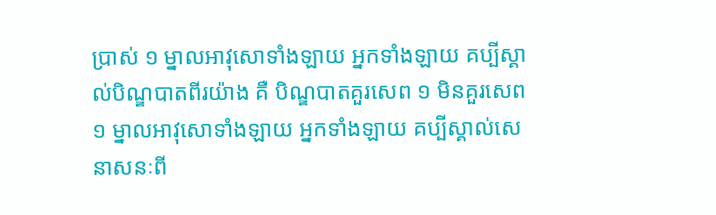ប្រាស់ ១ ម្នាលអាវុសោទាំងឡាយ អ្នកទាំងឡាយ គប្បីស្គាល់បិណ្ឌបាតពីរយ៉ាង គឺ បិណ្ឌបាតគួរសេព ១ មិនគួរសេព ១ ម្នាលអាវុសោទាំងឡាយ អ្នកទាំងឡាយ គប្បីស្គាល់សេនាសនៈពី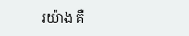រយ៉ាង គឺ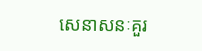សេនាសនៈគួរ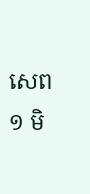សេព ១ មិ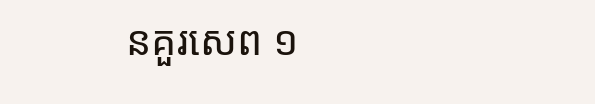នគួរសេព ១